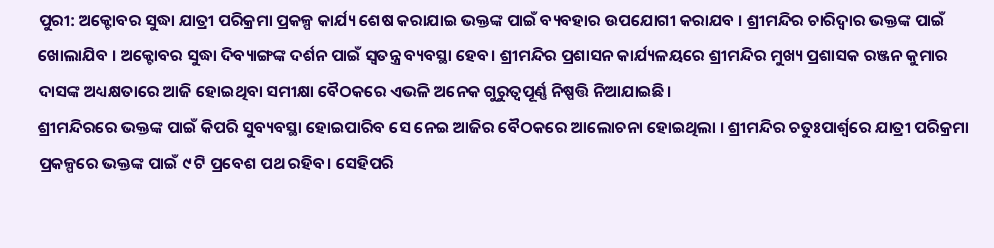ପୁରୀ: ଅକ୍ଟୋବର ସୁଦ୍ଧା ଯାତ୍ରୀ ପରିକ୍ରମା ପ୍ରକଳ୍ପ କାର୍ଯ୍ୟ ଶେଷ କରାଯାଇ ଭକ୍ତଙ୍କ ପାଇଁ ବ୍ୟବହାର ଉପଯୋଗୀ କରାଯବ । ଶ୍ରୀମନ୍ଦିର ଚାରିଦ୍ଵାର ଭକ୍ତଙ୍କ ପାଇଁ ଖୋଲାଯିବ । ଅକ୍ଟୋବର ସୁଦ୍ଧା ଦିବ୍ୟାଙ୍ଗଙ୍କ ଦର୍ଶନ ପାଇଁ ସ୍ବତନ୍ତ୍ର ବ୍ୟବସ୍ଥା ହେବ। ଶ୍ରୀମନ୍ଦିର ପ୍ରଶାସନ କାର୍ଯ୍ୟଳୟରେ ଶ୍ରୀମନ୍ଦିର ମୁଖ୍ୟ ପ୍ରଶାସକ ରଞ୍ଜନ କୁମାର ଦାସଙ୍କ ଅଧ୍ୟକ୍ଷତାରେ ଆଜି ହୋଇଥିବା ସମୀକ୍ଷା ବୈଠକରେ ଏଭଳି ଅନେକ ଗୁରୁତ୍ଵପୂର୍ଣ୍ଣ ନିଷ୍ପତ୍ତି ନିଆଯାଇଛି।
ଶ୍ରୀମନ୍ଦିରରେ ଭକ୍ତଙ୍କ ପାଇଁ କିପରି ସୁବ୍ୟବସ୍ଥା ହୋଇପାରିବ ସେ ନେଇ ଆଜିର ବୈଠକରେ ଆଲୋଚନା ହୋଇଥିଲା । ଶ୍ରୀମନ୍ଦିର ଚତୁଃପାର୍ଶ୍ଵରେ ଯାତ୍ରୀ ପରିକ୍ରମା ପ୍ରକଳ୍ପରେ ଭକ୍ତଙ୍କ ପାଇଁ ୯ ଟି ପ୍ରବେଶ ପଥ ରହିବ। ସେହିପରି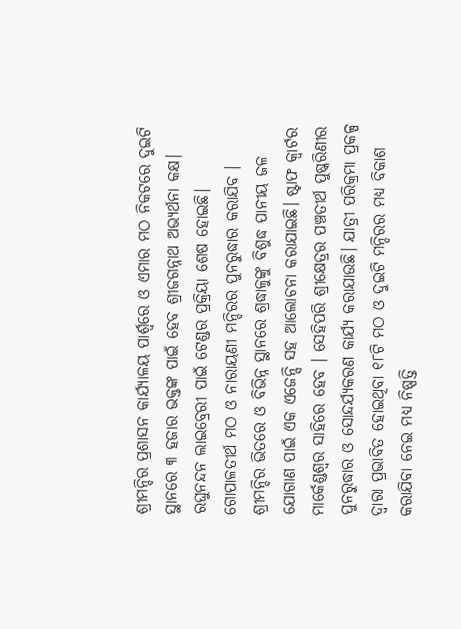ଶ୍ରୀମନ୍ଦିର ପ୍ରଶାସନ କାର୍ଯ୍ୟାଳୟ ପାର୍ଶ୍ବରେ ଓ ଏମାର ମଠ ନିକଟରେ ଦୁଇଟି ସ୍ଥାନରେ ୩ ହଜାର ଭକ୍ତଙ୍କ ପାଇଁ ହେବ ଶ୍ରୀଜଗନ୍ନାଥ ଅଭ୍ୟର୍ଥନା କକ୍ଷ। ରଘୁନନ୍ଦନ ଲାଇବ୍ରେରୀ ପାଇଁ ଟେଣ୍ଡର ପ୍ରକ୍ରିୟା ଶେଷ ହୋଇଛି।
ଗୋପାଳତୀର୍ଥ ମଠ ଓ ନାରାୟଣୀ ମନ୍ଦିରର ପୁନରୁଦ୍ଧାର କରାଯିବ । ଶ୍ରୀମନ୍ଦିର ଭିତରେ ଓ ବିଭିନ୍ନ ସ୍ଥାନରେ ଶ୍ରଦ୍ଧାଳୁଙ୍କୁ ବିଶୁଦ୍ଧ ପାନୀୟ ଜଳ ଯୋଗାଣ ପାଇଁ ଏକ ଏଜେନ୍ସି ସହ ଆଲୋଚନା କରାଯାଇଛି। ଷ୍ଟାଫ କ୍ୱାର୍ଟର ମାର୍କେଣ୍ଡଶ୍ୱର ସାହିରେ ହେବ । ସେହିପରି ଶ୍ରୀକ୍ଷେତ୍ରର ପଞ୍ଚତୀର୍ଥ ପୁଷ୍କରିଣୀର ପୁନରୁଦ୍ଧାର ଓ ସୋନ୍ଦର୍ଯ୍ୟକରଣ କାର୍ଯ୍ୟ କରାଯାଉଛି। ଯାତ୍ରୀ ପରିକ୍ରମା ପ୍ରକଳ୍ପ ଦ୍ବାରା ପ୍ରଭାବିତ ହୋଇଥିବା ୧୮ଟି ମଠ ଓ ଦୁଇଟି ମନ୍ଦିରର ମଧ୍ୟ ବିକାଶ କରାଯିବା ନେଇ ମଧ୍ୟ ନିଷ୍ପତ୍ତି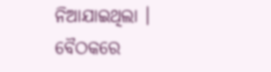ନିଆଯାଇଥିଲା ।
ବୈଠକରେ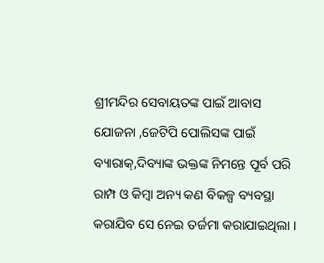ଶ୍ରୀମନ୍ଦିର ସେବାୟତଙ୍କ ପାଇଁ ଆବାସ ଯୋଜନା ,ଜେଟିପି ପୋଲିସଙ୍କ ପାଇଁ ବ୍ୟାରାକ୍,ଦିବ୍ୟାଙ୍କ ଭକ୍ତଙ୍କ ନିମନ୍ତେ ପୂର୍ବ ପରି ରାମ୍ପ ଓ କିମ୍ବା ଅନ୍ୟ କଣ ବିକଳ୍ପ ବ୍ୟବସ୍ଥା କରାଯିବ ସେ ନେଇ ତର୍ଜମା କରାଯାଇଥିଲା ।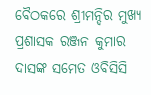ବୈଠକରେ ଶ୍ରୀମନ୍ଦିର ମୁଖ୍ୟ ପ୍ରଶାସକ ରଞ୍ଜନ କୁମାର ଦାସଙ୍କ ସମେତ ଓବିସିସି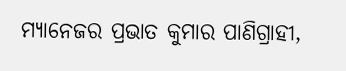ମ୍ୟାନେଜର ପ୍ରଭାତ କୁମାର ପାଣିଗ୍ରାହୀ,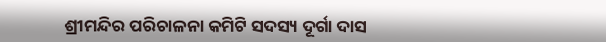ଶ୍ରୀମନ୍ଦିର ପରିଚାଳନା କମିଟି ସଦସ୍ୟ ଦୂର୍ଗା ଦାସ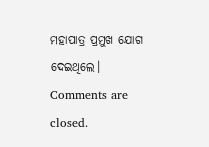ମହାପାତ୍ର ପ୍ରମୁଖ ଯୋଗ ଦେଇଥିଲେ।
Comments are closed.